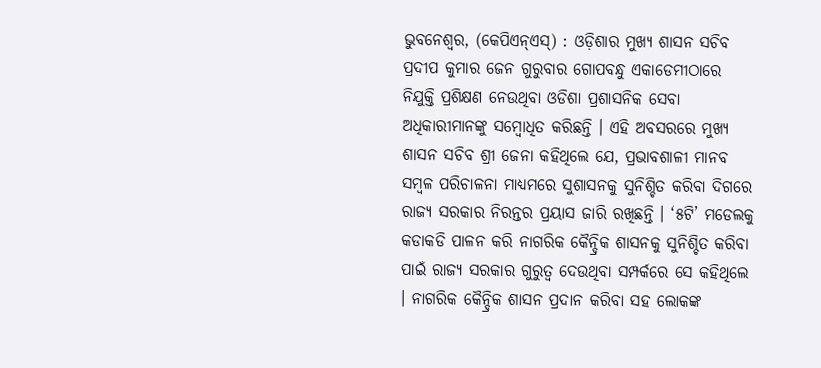ଭୁବନେଶ୍ୱର, (କେପିଏନ୍ଏସ୍) : ଓଡ଼ିଶାର ମୁଖ୍ୟ ଶାସନ ସଚିବ ପ୍ରଦୀପ କୁମାର ଜେନ ଗୁରୁବାର ଗୋପବନ୍ଧୁ ଏକାଡେମୀଠାରେ ନିଯୁକ୍ତି ପ୍ରଶିକ୍ଷଣ ନେଉଥିବା ଓଡିଶା ପ୍ରଶାସନିକ ସେବା ଅଧିକାରୀମାନଙ୍କୁ ସମ୍ବୋଧିତ କରିଛନ୍ତି । ଏହି ଅବସରରେ ମୁଖ୍ୟ ଶାସନ ସଚିବ ଶ୍ରୀ ଜେନା କହିଥିଲେ ଯେ, ପ୍ରଭାବଶାଳୀ ମାନବ ସମ୍ବଳ ପରିଚାଳନା ମାଧ୍ୟମରେ ସୁଶାସନକୁ ସୁନିଶ୍ଚିତ କରିବା ଦିଗରେ ରାଜ୍ୟ ସରକାର ନିରନ୍ତର ପ୍ରୟାସ ଜାରି ରଖିଛନ୍ତି । ‘୫ଟି’ ମଡେଲକୁ କଡାକଡି ପାଳନ କରି ନାଗରିକ କୈନ୍ଦ୍ରିକ ଶାସନକୁ ସୁନିଶ୍ଚିତ କରିବା ପାଇଁ ରାଜ୍ୟ ସରକାର ଗୁରୁତ୍ୱ ଦେଉଥିବା ସମ୍ପର୍କରେ ସେ କହିଥିଲେ । ନାଗରିକ କୈନ୍ଦ୍ରିକ ଶାସନ ପ୍ରଦାନ କରିବା ସହ ଲୋକଙ୍କ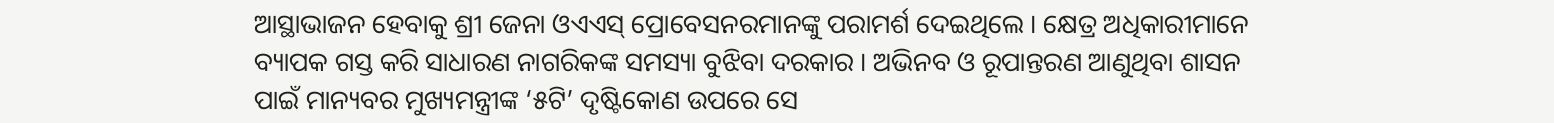ଆସ୍ଥାଭାଜନ ହେବାକୁ ଶ୍ରୀ ଜେନା ଓଏଏସ୍ ପ୍ରୋବେସନରମାନଙ୍କୁ ପରାମର୍ଶ ଦେଇଥିଲେ । କ୍ଷେତ୍ର ଅଧିକାରୀମାନେ ବ୍ୟାପକ ଗସ୍ତ କରି ସାଧାରଣ ନାଗରିକଙ୍କ ସମସ୍ୟା ବୁଝିବା ଦରକାର । ଅଭିନବ ଓ ରୂପାନ୍ତରଣ ଆଣୁଥିବା ଶାସନ ପାଇଁ ମାନ୍ୟବର ମୁଖ୍ୟମନ୍ତ୍ରୀଙ୍କ ‘୫ଟି’ ଦୃଷ୍ଟିକୋଣ ଉପରେ ସେ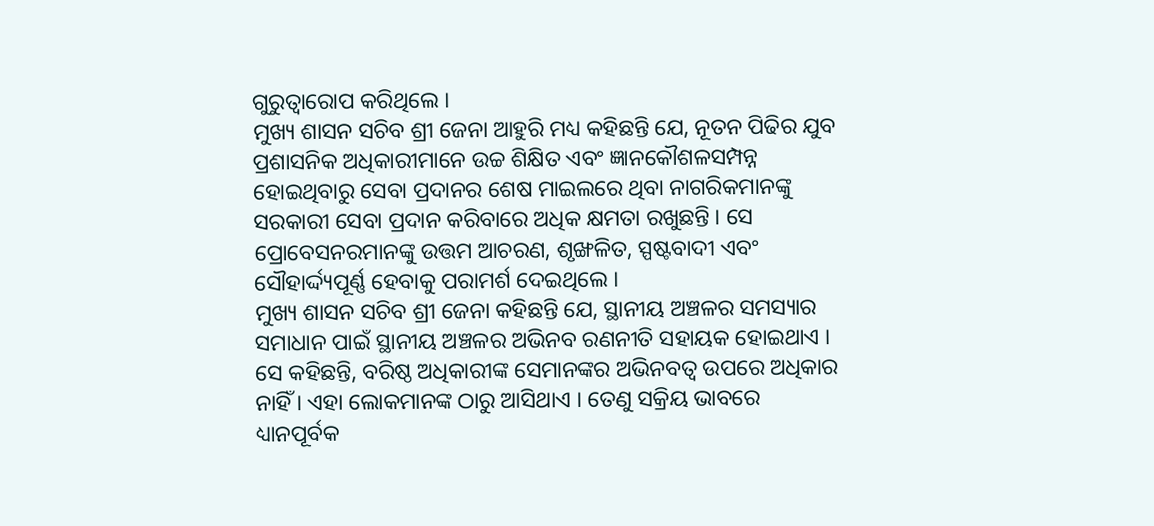ଗୁରୁତ୍ୱାରୋପ କରିଥିଲେ ।
ମୁଖ୍ୟ ଶାସନ ସଚିବ ଶ୍ରୀ ଜେନା ଆହୁରି ମଧ୍ୟ କହିଛନ୍ତି ଯେ, ନୂତନ ପିଢିର ଯୁବ ପ୍ରଶାସନିକ ଅଧିକାରୀମାନେ ଉଚ୍ଚ ଶିକ୍ଷିତ ଏବଂ ଜ୍ଞାନକୌଶଳସମ୍ପନ୍ନ ହୋଇଥିବାରୁ ସେବା ପ୍ରଦାନର ଶେଷ ମାଇଲରେ ଥିବା ନାଗରିକମାନଙ୍କୁ ସରକାରୀ ସେବା ପ୍ରଦାନ କରିବାରେ ଅଧିକ କ୍ଷମତା ରଖୁଛନ୍ତି । ସେ ପ୍ରୋବେସନରମାନଙ୍କୁ ଉତ୍ତମ ଆଚରଣ, ଶୃଙ୍ଖଳିତ, ସ୍ପଷ୍ଟବାଦୀ ଏବଂ ସୌହାର୍ଦ୍ଦ୍ୟପୂର୍ଣ୍ଣ ହେବାକୁ ପରାମର୍ଶ ଦେଇଥିଲେ ।
ମୁଖ୍ୟ ଶାସନ ସଚିବ ଶ୍ରୀ ଜେନା କହିଛନ୍ତି ଯେ, ସ୍ଥାନୀୟ ଅଞ୍ଚଳର ସମସ୍ୟାର ସମାଧାନ ପାଇଁ ସ୍ଥାନୀୟ ଅଞ୍ଚଳର ଅଭିନବ ରଣନୀତି ସହାୟକ ହୋଇଥାଏ । ସେ କହିଛନ୍ତି, ବରିଷ୍ଠ ଅଧିକାରୀଙ୍କ ସେମାନଙ୍କର ଅଭିନବତ୍ୱ ଉପରେ ଅଧିକାର ନାହିଁ । ଏହା ଲୋକମାନଙ୍କ ଠାରୁ ଆସିଥାଏ । ତେଣୁ ସକ୍ରିୟ ଭାବରେ ଧ୍ୟାନପୂର୍ବକ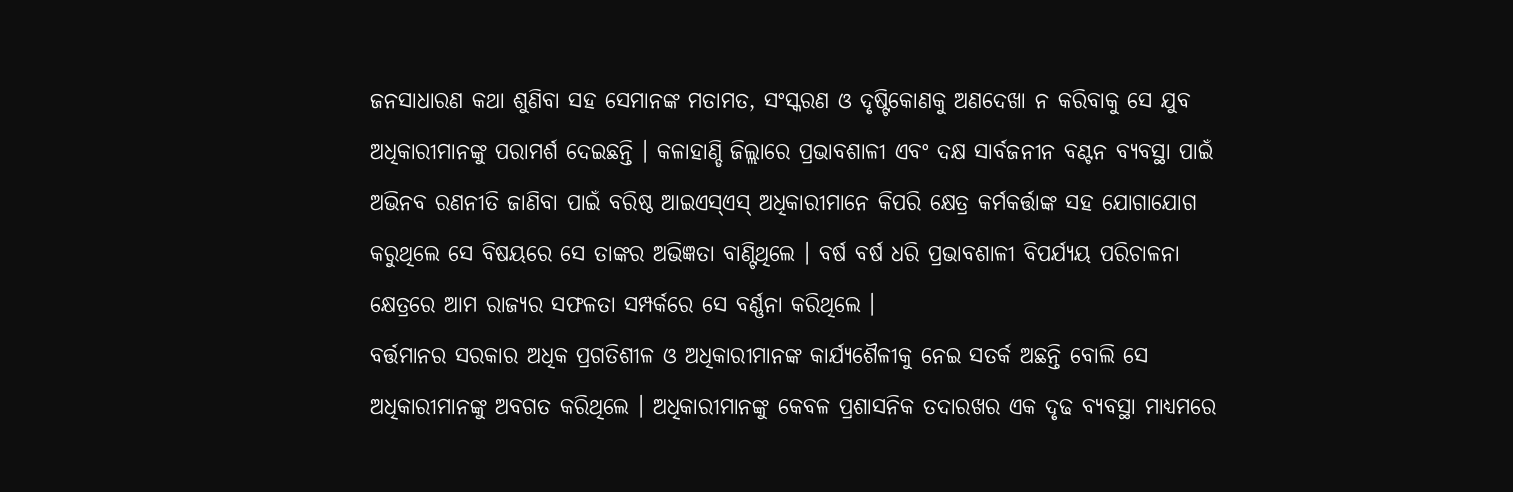ଜନସାଧାରଣ କଥା ଶୁଣିବା ସହ ସେମାନଙ୍କ ମତାମତ, ସଂସ୍କରଣ ଓ ଦୃଷ୍ଟିକୋଣକୁ ଅଣଦେଖା ନ କରିବାକୁ ସେ ଯୁବ ଅଧିକାରୀମାନଙ୍କୁ ପରାମର୍ଶ ଦେଇଛନ୍ତି । କଳାହାଣ୍ଡି ଜିଲ୍ଲାରେ ପ୍ରଭାବଶାଳୀ ଏବଂ ଦକ୍ଷ ସାର୍ବଜନୀନ ବଣ୍ଟନ ବ୍ୟବସ୍ଥା ପାଇଁ ଅଭିନବ ରଣନୀତି ଜାଣିବା ପାଇଁ ବରିଷ୍ଠ ଆଇଏସ୍ଏସ୍ ଅଧିକାରୀମାନେ କିପରି କ୍ଷେତ୍ର କର୍ମକର୍ତ୍ତାଙ୍କ ସହ ଯୋଗାଯୋଗ କରୁଥିଲେ ସେ ବିଷୟରେ ସେ ତାଙ୍କର ଅଭିଜ୍ଞତା ବାଣ୍ଟିଥିଲେ । ବର୍ଷ ବର୍ଷ ଧରି ପ୍ରଭାବଶାଳୀ ବିପର୍ଯ୍ୟୟ ପରିଚାଳନା କ୍ଷେତ୍ରରେ ଆମ ରାଜ୍ୟର ସଫଳତା ସମ୍ପର୍କରେ ସେ ବର୍ଣ୍ଣନା କରିଥିଲେ ।
ବର୍ତ୍ତମାନର ସରକାର ଅଧିକ ପ୍ରଗତିଶୀଳ ଓ ଅଧିକାରୀମାନଙ୍କ କାର୍ଯ୍ୟଶୈଳୀକୁ ନେଇ ସତର୍କ ଅଛନ୍ତି ବୋଲି ସେ ଅଧିକାରୀମାନଙ୍କୁ ଅବଗତ କରିଥିଲେ । ଅଧିକାରୀମାନଙ୍କୁ କେବଳ ପ୍ରଶାସନିକ ତଦାରଖର ଏକ ଦୃଢ ବ୍ୟବସ୍ଥା ମାଧ୍ୟମରେ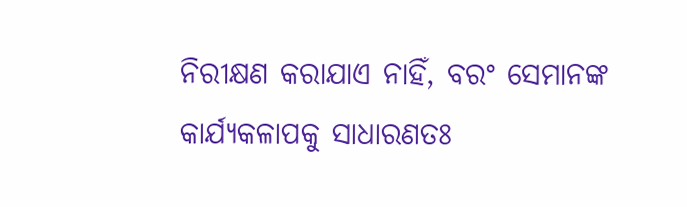ନିରୀକ୍ଷଣ କରାଯାଏ ନାହିଁ, ବରଂ ସେମାନଙ୍କ କାର୍ଯ୍ୟକଳାପକୁ ସାଧାରଣତଃ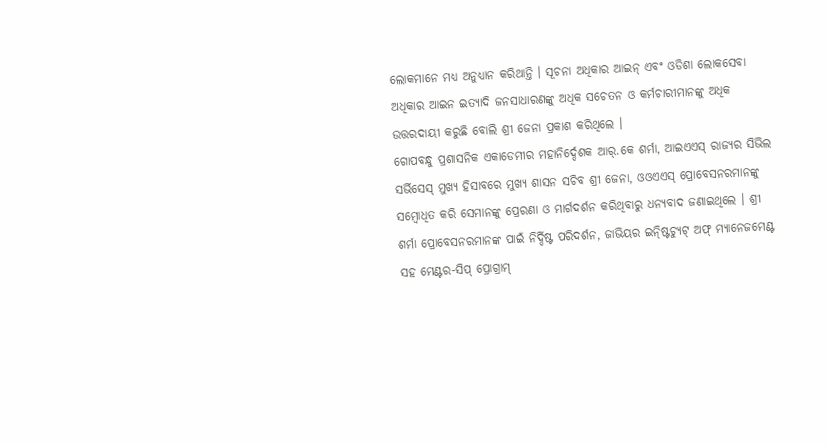ଲୋକମାନେ ମଧ୍ୟ ଅନୁଧ୍ୟାନ କରିଥାନ୍ତି । ସୂଚନା ଅଧିକାର ଆଇନ୍ ଏବଂ ଓଡିଶା ଲୋକସେବା ଅଧିକାର ଆଇନ ଇତ୍ୟାଦି ଜନସାଧାରଣଙ୍କୁ ଅଧିକ ସଚେତନ ଓ କର୍ମଚାରୀମାନଙ୍କୁ ଅଧିକ ଉତ୍ତରଦାୟୀ କରୁଛି ବୋଲି ଶ୍ରୀ ଜେନା ପ୍ରକାଶ କରିଥିଲେ ।
ଗୋପବନ୍ଧୁ ପ୍ରଶାସନିକ ଏକାଡେମୀର ମହାନିର୍ଦ୍ଦେଶକ ଆର୍.କେ ଶର୍ମା, ଆଇଏଏସ୍ ରାଜ୍ୟର ସିଭିଲ ସର୍ଭିସେସ୍ ମୁଖ୍ୟ ହିସାବରେ ମୁଖ୍ୟ ଶାସନ ସଚିବ ଶ୍ରୀ ଜେନା, ଓଓଏଏସ୍ ପ୍ରୋବେସନରମାନଙ୍କୁ ସମ୍ବୋଧିତ କରି ସେମାନଙ୍କୁ ପ୍ରେରଣା ଓ ମାର୍ଗଦର୍ଶନ କରିଥିବାରୁ ଧନ୍ୟବାଦ ଜଣାଇଥିଲେ । ଶ୍ରୀ ଶର୍ମା ପ୍ରୋବେସନରମାନଙ୍କ ପାଇଁ ନିର୍ଦ୍ଦିଷ୍ଟ ପରିଦର୍ଶନ, ଜାଭିୟର ଇନ୍ଷ୍ଟିଚ୍ୟୁଟ୍ ଅଫ୍ ମ୍ୟାନେଜମେଣ୍ଟ ସହ ମେଣ୍ଟର-ସିପ୍ ପ୍ରୋଗ୍ରାମ୍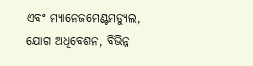ଏବଂ ମ୍ୟାନେଜମେଣ୍ଟମଡ୍ୟୁଲ, ଯୋଗ ଅଧିବେଶନ, ବିଭିନ୍ନ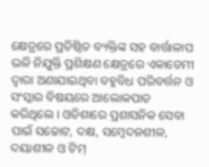କ୍ଷେତ୍ରରେ ପ୍ରତିଷ୍ଠିତ ବ୍ୟକ୍ତିଙ୍କ ସହ ବାର୍ତ୍ତାଳାପ ଭଳି ନିଯୁକ୍ତି ପ୍ରଶିକ୍ଷଣ କ୍ଷେତ୍ରରେ ଏକାଡେମୀ ଦ୍ୱାରା ଅଣାଯାଇଥିବା ବହୁବିଧ ପରିବର୍ତ୍ତନ ଓ ସଂସ୍କାର ବିଷୟରେ ଆଲୋକପାତ କରିଥିଲେ । ଓଡିଶାରେ ପ୍ରଶାସନିକ ସେବା ପାଇଁ ସଚ୍ଚୋଟ, ଦକ୍ଷ, ସମ୍ବେଦନଶୀଳ, ଦୟାଶୀଳ ଓ ଟିମ୍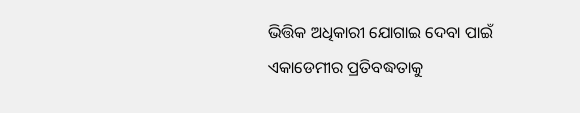ଭିତ୍ତିକ ଅଧିକାରୀ ଯୋଗାଇ ଦେବା ପାଇଁ ଏକାଡେମୀର ପ୍ରତିବଦ୍ଧତାକୁ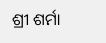ଶ୍ରୀ ଶର୍ମା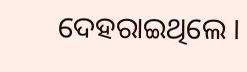ଦେହରାଇଥିଲେ ।